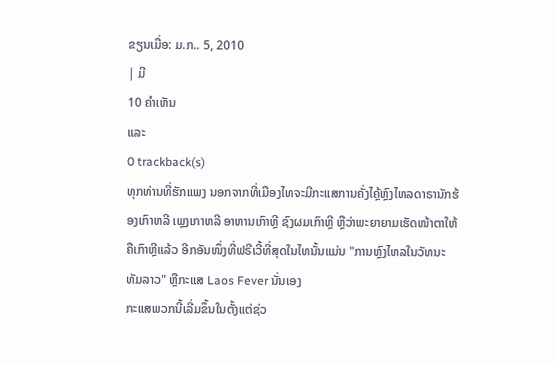ຂຽນເມື່ອ: ມ.ກ.. 5, 2010
| ມີ
10 ຄຳເຫັນ
ແລະ
0 trackback(s)
ທຸກທ່ານທີ່ຮັກແພງ ນອກຈາກທີ່ເມືອງໄທຈະມີກະແສການຄັ່ງໄຄຼ້ຫຼົງໄຫລດາຣານັກຮ້ອງເກົາຫລີ ເພຼງເກາຫລີ ອາຫານເກົາຫຼີ ຊົງຜມເກົາຫຼີ ຫຼືວ່າພະຍາຍາມເຮັດໜ້າຕາໃຫ້ຄືເກົາຫຼີແລ້ວ ອີກອັນໜຶ່ງທີ່ຟຣີເວີ້ທີ່ສຸດໃນໄທນັ້ນແມ່ນ "ການຫຼົງໄຫລໃນວັທນະທັມລາວ" ຫຼືກະແສ Laos Fever ນັ່ນເອງ
ກະແສພວກນີ້ເລີ່ມຂຶ້ນໃນຕັ້ງແຕ່ຊ່ວ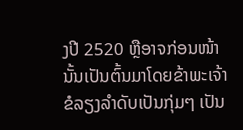ງປີ 2520 ຫຼືອາຈກ່ອນໜ້ານັ້ນເປັນຕົ້ນມາໂດຍຂ້າພະເຈ້າຂໍລຽງລຳດັບເປັນກຸ່ມໆ ເປັນ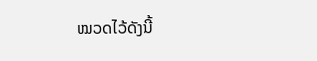ໝວດໄວ້ດັງນີ້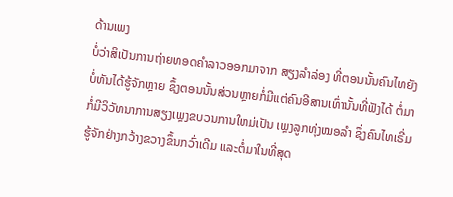ດ້ານເພງ
ບໍ່ວ່າສິເປັນການຖ່າຍທອດຄຳລາວອອກມາຈາກ ສຽງລຳລ່ອງ ທີ່ຕອນນັ້ນຄົນໄທຍັງບໍ່ທັນໄດ້ຮູ້ຈັກຫຼາຍ ຊຶ້ງຕອນນັ້ນສ່ວນຫຼາຍກໍ່ມີແຕ່ຄົນອີສານເທົ່ານັ້ນທີ່ຟັງໄດ້ ຕໍ່ມາກໍ່ມີວິວັທນາການສຽງເພຼງຂບວນການໃຫມ່ເປັນ ເພຼງລູກທຸ່ງໝອລຳ ຊຶ່ງຄົນໄທເຣີ່ມຮູ້ຈັກຢ່າງກວ້າງຂວາງຂຶ້ນກວົ່າເດີມ ແລະຕໍ່ມາໃນທີ່ສຸດ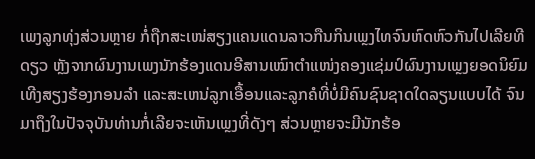ເພງລູກທຸ່ງສ່ວນຫຼາຍ ກໍ່ຖືກສະເໜ່ສຽງແຄນແດນລາວກືນກິນເພຼງໄທຈົນຫົດຫົວກັນໄປເລີຍທີດຽວ ຫຼັງຈາກຜົນງານເພງນັກຮ້ອງແດນອີສານເໝົາຕຳແໜ່ງຄອງແຊ່ມປ໌ຜົນງານເພຼງຍອດນິຍົມ ເທີງສຽງຮ້ອງກອນລຳ ແລະສະເຫນ່ລູກເອື້ອນແລະລູກຄໍທີ່ບໍ່ມີຄົນຊົນຊາດໃດລຽນແບບໄດ້ ຈົນມາຖຶງໃນປັຈຈຸບັນທ່ານກໍ່ເລີຍຈະເຫັນເພຼງທີ່ດັງໆ ສ່ວນຫຼາຍຈະມີນັກຮ້ອ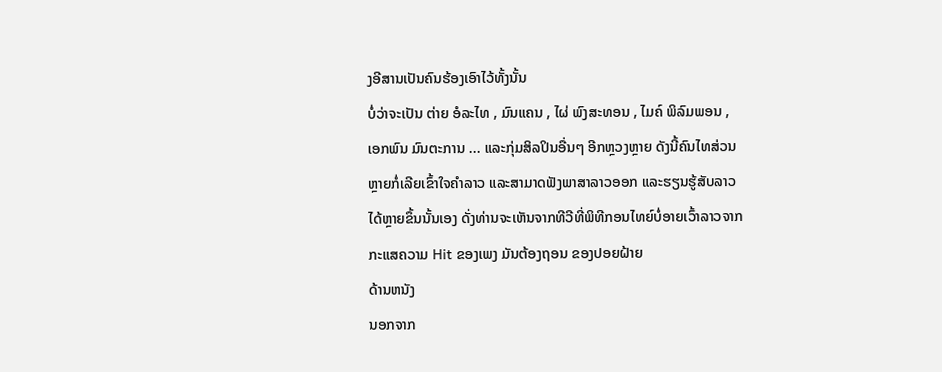ງອີສານເປັນຄົນຮ້ອງເອົາໄວ້ທັ້ງນັ້ນ
ບໍ່ວ່າຈະເປັນ ຕ່າຍ ອໍລະໄທ , ມົນແຄນ , ໄຜ່ ພົງສະທອນ , ໄມຄ໌ ພິລົມພອນ , ເອກພົນ ມົນຕະການ ... ແລະກຸ່ມສິລປິນອື່ນໆ ອີກຫຼວງຫຼາຍ ດັງນີ້ຄົນໄທສ່ວນຫຼາຍກໍ່ເລີຍເຂົ້າໃຈຄຳລາວ ແລະສາມາດຟັງພາສາລາວອອກ ແລະຮຽນຮູ້ສັບລາວໄດ້ຫຼາຍຂຶ້ນນັ້ນເອງ ດັ່ງທ່ານຈະເຫັນຈາກທີວີທີ່ພິທີກອນໄທຍ໌ບໍ່ອາຍເວົ້າລາວຈາກກະແສຄວາມ Hit ຂອງເພງ ມັນຕ້ອງຖອນ ຂອງປອຍຝ້າຍ
ດ້ານຫນັງ
ນອກຈາກ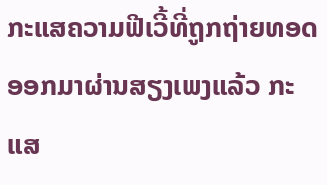ກະແສຄວາມຟີເວີ້ທີ່ຖູກຖ່າຍທອດອອກມາຜ່ານສຽງເພງແລ້ວ ກະແສ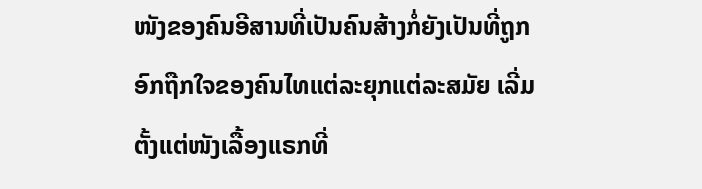ໜັງຂອງຄົນອີສານທີ່ເປັນຄົນສ້າງກໍ່ຍັງເປັນທີ່ຖູກອົກຖືກໃຈຂອງຄົນໄທແຕ່ລະຍຸກແຕ່ລະສມັຍ ເລີ່ມຕັ້ງແຕ່ໜັງເລື້ອງແຣກທີ່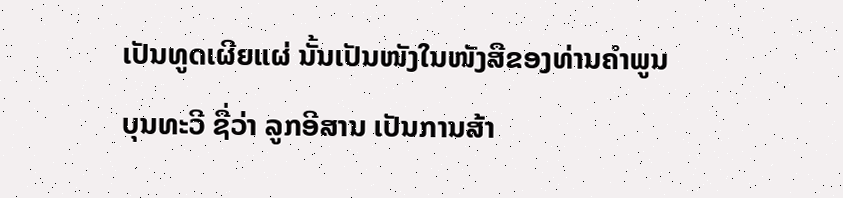ເປັນທູດເຜີຍແຜ່ ນັ້ນເປັນໜັງໃນໜັງສືຂອງທ່ານຄຳພູນ ບຸນທະວີ ຊື່ວ່າ ລູກອີສານ ເປັນການສ້າ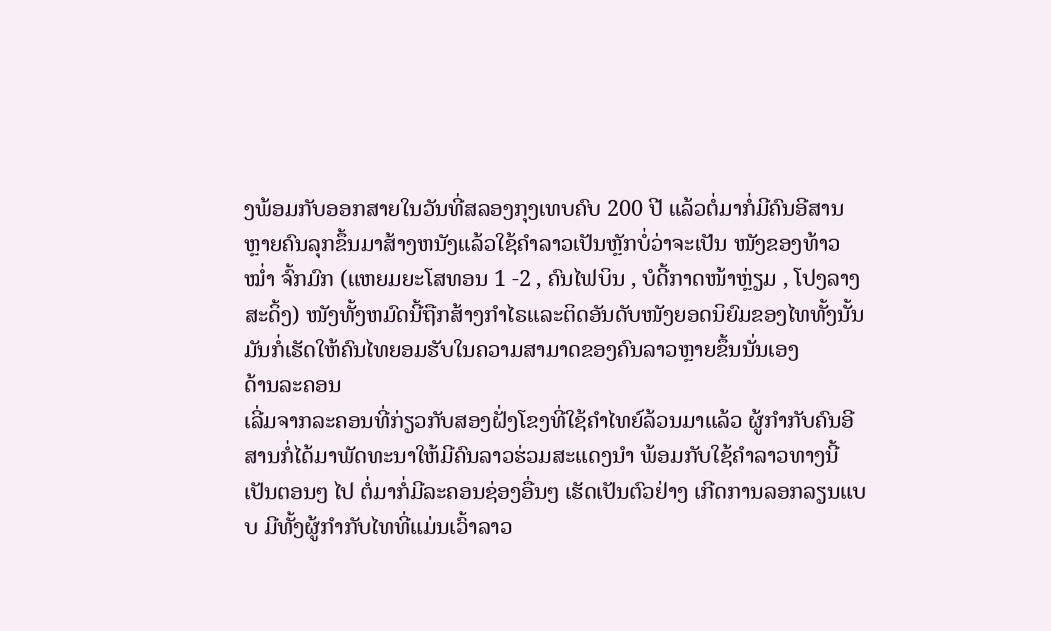ງພ້ອມກັບອອກສາຍໃນວັນທີ່ສລອງກຸງເທບຄົບ 200 ປີ ແລ້ວຕໍ່ມາກໍ່ມີຄົນອີສານຫຼາຍຄົນລຸກຂຶ້ນມາສ້າງຫນັງແລ້ວໃຊ້ຄຳລາວເປັນຫຼັກບໍ່ວ່າຈະເປັນ ໜັງຂອງທ້າວໝ່ຳ ຈົ້ກມົກ (ແຫຍມຍະໂສທອນ 1 -2 , ຄົນໄຟບິນ , ບໍດີ້ກາດໜ້າຫຼ່ຽມ , ໂປງລາງສະດິ້ງ) ໜັງທັ້ງຫມົດນີ້ຖືກສ້າງກຳໄຣແລະຕິດອັນດັບໜັງຍອດນິຍົມຂອງໄທທັ້ງນັ້ນ ມັນກໍ່ເຮັດໃຫ້ຄົນໄທຍອມຮັບໃນຄວາມສາມາດຂອງຄົນລາວຫຼາຍຂຶ້ນນັ່ນເອງ
ດ້ານລະຄອນ
ເລີ່ມຈາກລະຄອນທີ່ກ່ຽວກັບສອງຝັ່ງໂຂງທີ່ໃຊ້ຄຳໄທຍ໌ລ້ວນມາແລ້ວ ຜູ້ກຳກັບຄົນອີສານກໍ່ໄດ້ມາພັດທະນາໃຫ້ມີຄົນລາວຮ່ວມສະແດງນຳ ພ້ອມກັບໃຊ້ຄຳລາວທາງນີ້ເປັນຕອນໆ ໄປ ຕໍ່ມາກໍ່ມີລະຄອນຊ່ອງອື່ນໆ ເຮັດເປັນຕົວຢ່າງ ເກີດການລອກລຽນແບບ ມີທັ້ງຜູ້ກຳກັບໄທທີ່ແມ່ນເວົ້າລາວ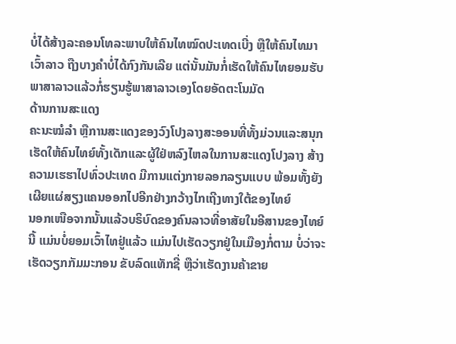ບໍ່ໄດ້ສ້າງລະຄອນໂທລະພາບໃຫ້ຄົນໄທໝົດປະເທດເບີ່ງ ຫຼືໃຫ້ຄົນໄທມາເວົ້າລາວ ຖືງບາງຄຳບໍ່ໄດ້ກົງກັນເລີຍ ແຕ່ນັ້ນມັນກໍ່ເຮັດໃຫ້ຄົນໄທຍອມຮັບພາສາລາວແລ້ວກໍ່ຮຽນຮູ້ພາສາລາວເອງໂດຍອັດຕະໂນມັດ
ດ້ານການສະແດງ
ຄະນະໝໍລຳ ຫຼືການສະແດງຂອງວົງໂປງລາງສະອອນທີ່ທັ້ງມ່ວນແລະສນຸກເຮັດໃຫ້ຄົນໄທຍ໌ທັ້ງເດັກແລະຜູ້ໃຢ່ຫລົງໄຫລໃນການສະແດງໂປງລາງ ສ້າງຄວາມເຮຮາໄປທົ່ວປະເທດ ມີການແຕ່ງກາຍລອກລຽນແບບ ພ້ອມທັ້ງຍັງເຜີຍແຜ່ສຽງແຄນອອກໄປອີກຢ່າງກວ້າງໄກເຖີງທາງໃຕ້ຂອງໄທຍ໌
ນອກເໜືອຈາກນັ້ນແລ້ວບຣິບົດຂອງຄົນລາວທີ່ອາສັຍໃນອີສານຂອງໄທຍ໌ນີ້ ແມ່ນບໍ່ຍອມເວົ້າໄທຢູ່ແລ້ວ ແມ່ນໄປເຮັດວຽກຢູ່ໃນເມືອງກໍ່ຕາມ ບໍ່ວ່າຈະເຮັດວຽກກັມມະກອນ ຂັບລົດແທັກຊີ່ ຫຼືວ່າເຮັດງານຄ້າຂາຍ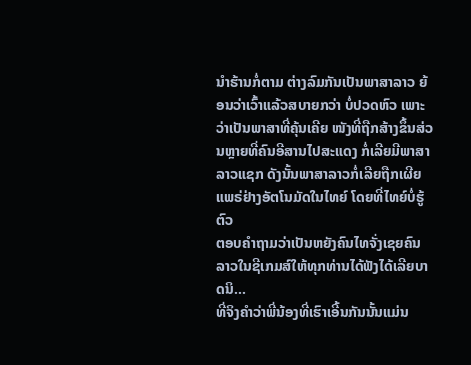ນຳຮ້ານກໍ່ຕາມ ຕ່າງລົມກັນເປັນພາສາລາວ ຍ້ອນວ່າເວົ້າແລ້ວສບາຍກວ່າ ບໍ່ປວດຫົວ ເພາະວ່າເປັນພາສາທີ່ຄຸ້ນເຄີຍ ໜັງທີ່ຖືກສ້າງຂຶ້ນສ່ວນຫຼາຍທີ່ຄົນອີສານໄປສະແດງ ກໍ່ເລີຍມີພາສາລາວແຊກ ດັງນັ້ນພາສາລາວກໍ່ເລີຍຖືກເຜີຍແພຣ່ຢ່າງອັຕໂນມັດໃນໄທຍ໌ ໂດຍທີ່ໄທຍ໌ບໍ່ຮູ້ຕົວ
ຕອບຄຳຖາມວ່າເປັນຫຍັງຄົນໄທຈັ່ງເຊຍຄົນລາວໃນຊີເກມສ໌ໃຫ້ທຸກທ່ານໄດ້ຟັງໄດ້ເລີຍບາດນິ...
ທີ່ຈິງຄຳວ່າພີ່ນ້ອງທີ່ເຮົາເອີ້ນກັນນັ້ນແມ່ນ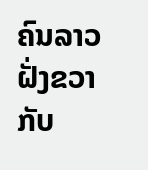ຄົນລາວຝັ່ງຂວາກັບ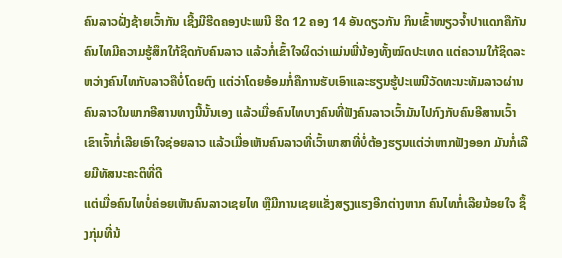ຄົນລາວຝັ່ງຊ້າຍເວົ້າກັນ ເຊີ້ງມີຮີດຄອງປະເພນີ ຮີດ 12 ຄອງ 14 ອັນດຽວກັນ ກິນເຂົ້າໜຽວຈ້ຳປາແດກຄືກັນ ຄົນໄທມີຄວາມຮູ້ສຶກໃກ້ຊິດກັບຄົນລາວ ແລ້ວກໍ່ເຂົ້າໃຈຜິດວ່າແມ່ນພີ່ນ້ອງທັ້ງໝົດປະເທດ ແຕ່ຄວາມໃກ້ຊິດລະຫວ່າງຄົນໄທກັບລາວຄືບໍ່ໂດຍຕົງ ແຕ່ວ່າໂດຍອ້ອມກໍ່ຄືການຮັບເອົາແລະຮຽນຮູ້ປະເພນີວັດທະນະທັມລາວຜ່ານຄົນລາວໃນພາກອີສານທາງນີ້ນັ້ນເອງ ແລ້ວເມື່ອຄົນໄທບາງຄົນທີ່ຟັງຄົນລາວເວົ້າມັນໄປກົງກັບຄົນອີສານເວົ້າ ເຂົາເຈົ້າກໍ່ເລີຍເອົາໃຈຊ່ອຍລາວ ແລ້ວເມື່ອເຫັນຄົນລາວທີ່ເວົ້າພາສາທີ່ບໍ່ຕ້ອງຮຽນແຕ່ວ່າຫາກຟັງອອກ ມັນກໍ່ເລີຍມີທັສນະຄະຕິທີ່ດີ
ແຕ່ເມື່ອຄົນໄທບໍ່ຄ່ອຍເຫັນຄົນລາວເຊຍໄທ ຫຼືມີການເຊຍແຂັ່ງສຽງແຮງອີກຕ່າງຫາກ ຄົນໄທກໍ່ເລີຍນ້ອຍໃຈ ຊຶ້ງກຸ່ມທີ່ນ້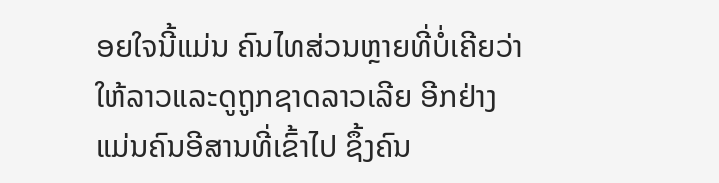ອຍໃຈນີ້ແມ່ນ ຄົນໄທສ່ວນຫຼາຍທີ່ບໍ່ເຄີຍວ່າໃຫ້ລາວແລະດູຖູກຊາດລາວເລີຍ ອີກຢ່າງແມ່ນຄົນອີສານທີ່ເຂົ້າໄປ ຊຶ້ງຄົນ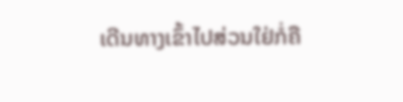ເດີນທາງເຂົ້າໄປສ່ວນໃຢ່ກໍ່ຄື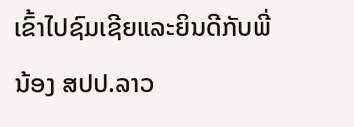ເຂົ້າໄປຊົມເຊີຍແລະຍິນດີກັບພີ່ນ້ອງ ສປປ.ລາວ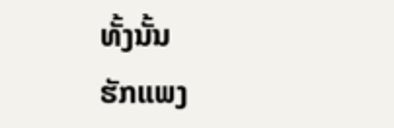ທັ້ງນັ້ນ
ຮັກແພງ